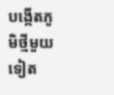បង្កើតភូមិថ្មីមួយទៀត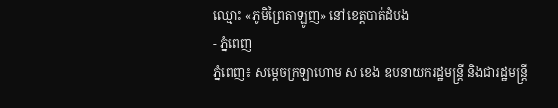ឈ្មោះ «ភូមិព្រៃតាឡូញ» នៅខេត្តបាត់ដំបង
- ភ្នំពេញ
ភ្នំពេញ៖ សម្តេចក្រឡាហោម ស ខេង ឧបនាយករដ្ឋមន្ត្រី និងជារដ្ឋមន្ត្រី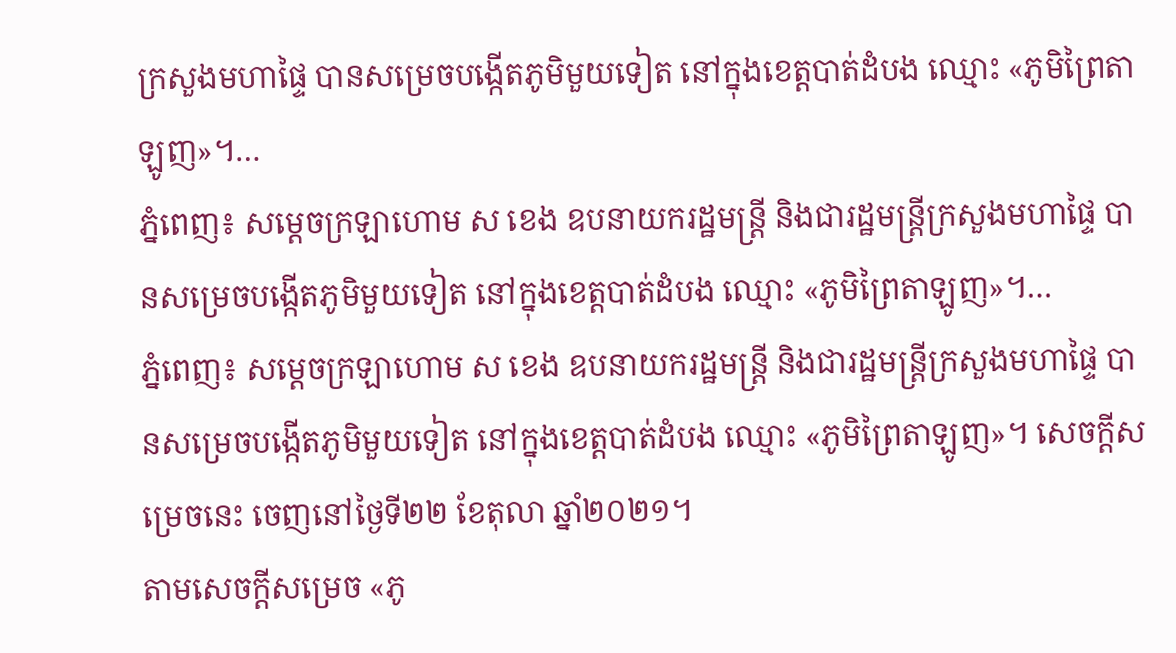ក្រសួងមហាផ្ទៃ បានសម្រេចបង្កើតភូមិមួយទៀត នៅក្នុងខេត្តបាត់ដំបង ឈ្មោះ «ភូមិព្រៃតាឡូញ»។…
ភ្នំពេញ៖ សម្តេចក្រឡាហោម ស ខេង ឧបនាយករដ្ឋមន្ត្រី និងជារដ្ឋមន្ត្រីក្រសួងមហាផ្ទៃ បានសម្រេចបង្កើតភូមិមួយទៀត នៅក្នុងខេត្តបាត់ដំបង ឈ្មោះ «ភូមិព្រៃតាឡូញ»។…
ភ្នំពេញ៖ សម្តេចក្រឡាហោម ស ខេង ឧបនាយករដ្ឋមន្ត្រី និងជារដ្ឋមន្ត្រីក្រសួងមហាផ្ទៃ បានសម្រេចបង្កើតភូមិមួយទៀត នៅក្នុងខេត្តបាត់ដំបង ឈ្មោះ «ភូមិព្រៃតាឡូញ»។ សេចក្ដីសម្រេចនេះ ចេញនៅថ្ងៃទី២២ ខែតុលា ឆ្នាំ២០២១។
តាមសេចក្ដីសម្រេច «ភូ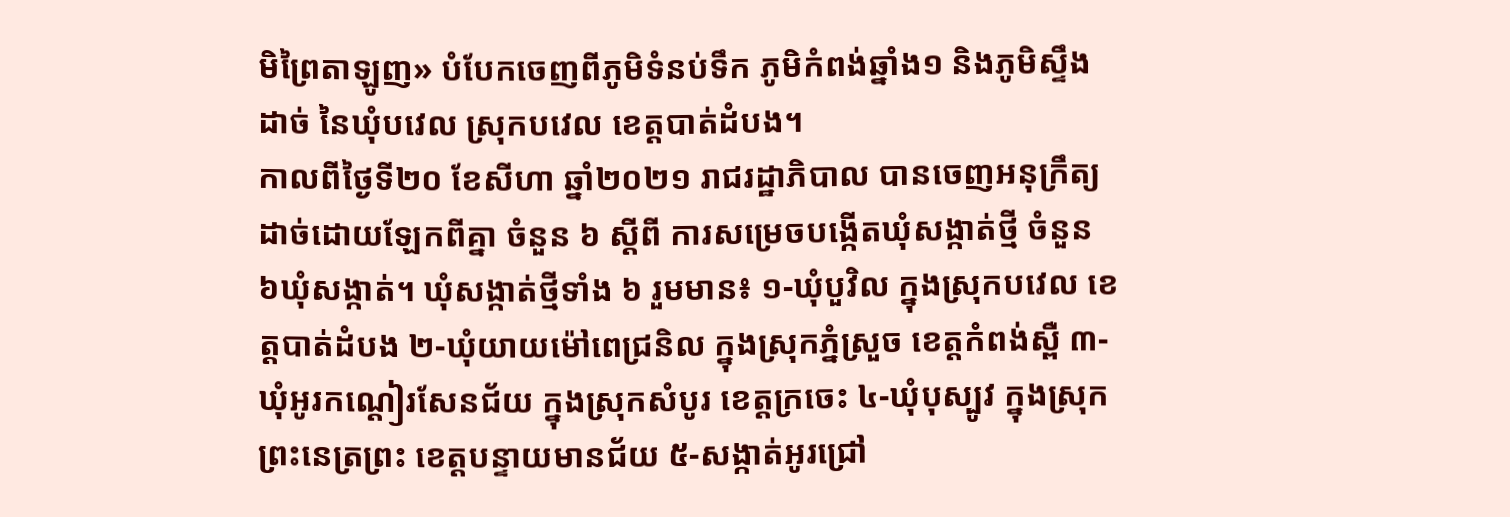មិព្រៃតាឡូញ» បំបែកចេញពីភូមិទំនប់ទឹក ភូមិកំពង់ឆ្នាំង១ និងភូមិស្ទឹងដាច់ នៃឃុំបវេល ស្រុកបវេល ខេត្តបាត់ដំបង។
កាលពីថ្ងៃទី២០ ខែសីហា ឆ្នាំ២០២១ រាជរដ្ឋាភិបាល បានចេញអនុក្រឹត្យ ដាច់ដោយឡែកពីគ្នា ចំនួន ៦ ស្តីពី ការសម្រេចបង្កើតឃុំសង្កាត់ថ្មី ចំនួន ៦ឃុំសង្កាត់។ ឃុំសង្កាត់ថ្មីទាំង ៦ រួមមាន៖ ១-ឃុំបួវិល ក្នុងស្រុកបវេល ខេត្តបាត់ដំបង ២-ឃុំយាយម៉ៅពេជ្រនិល ក្នុងស្រុកភ្នំស្រួច ខេត្តកំពង់ស្ពឺ ៣-ឃុំអូរកណ្តៀរសែនជ័យ ក្នុងស្រុកសំបូរ ខេត្តក្រចេះ ៤-ឃុំបុស្បូវ ក្នុងស្រុកព្រះនេត្រព្រះ ខេត្តបន្ទាយមានជ័យ ៥-សង្កាត់អូរជ្រៅ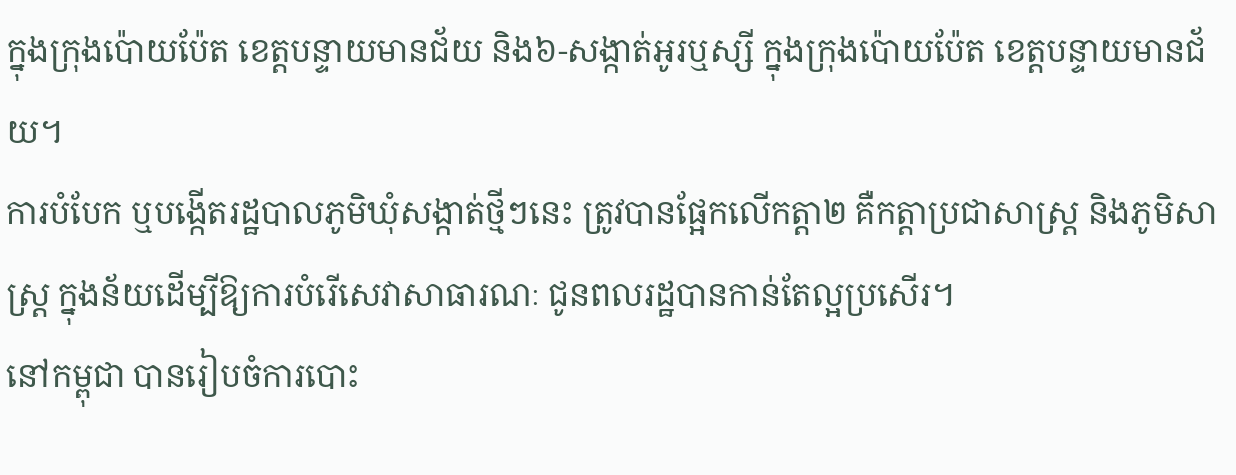ក្នុងក្រុងប៉ោយប៉ែត ខេត្តបន្ទាយមានជ័យ និង៦-សង្កាត់អូរឬស្សី ក្នុងក្រុងប៉ោយប៉ែត ខេត្តបន្ទាយមានជ័យ។
ការបំបែក ឬបង្កើតរដ្ឋបាលភូមិឃុំសង្កាត់ថ្មីៗនេះ ត្រូវបានផ្អែកលើកត្តា២ គឺកត្តាប្រជាសាស្ត្រ និងភូមិសាស្ត្រ ក្នុងន័យដើម្បីឱ្យការបំរើសេវាសាធារណៈ ជូនពលរដ្ឋបានកាន់តែល្អប្រសើរ។
នៅកម្ពុជា បានរៀបចំការបោះ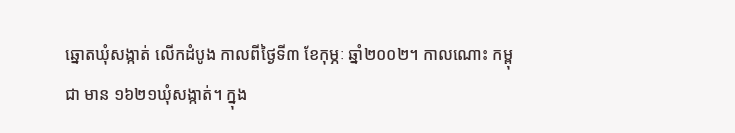ឆ្នោតឃុំសង្កាត់ លើកដំបូង កាលពីថ្ងៃទី៣ ខែកុម្ភៈ ឆ្នាំ២០០២។ កាលណោះ កម្ពុជា មាន ១៦២១ឃុំសង្កាត់។ ក្នុង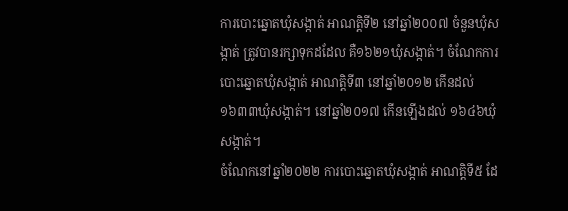ការបោះឆ្នោតឃុំសង្កាត់ អាណត្តិទី២ នៅឆ្នាំ២០០៧ ចំនួនឃុំសង្កាត់ ត្រូវបានរក្សាទុកដដែល គឺ១៦២១ឃុំសង្កាត់។ ចំណែកការបោះឆ្នោតឃុំសង្កាត់ អាណត្តិទី៣ នៅឆ្នាំ២០១២ កើនដល់ ១៦៣៣ឃុំសង្កាត់។ នៅឆ្នាំ២០១៧ កើនឡើងដល់ ១៦៤៦ឃុំសង្កាត់។
ចំណែកនៅឆ្នាំ២០២២ ការបោះឆ្នោតឃុំសង្កាត់ អាណត្តិទី៥ ដែ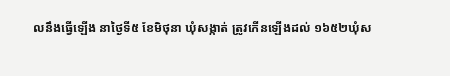លនឹងធ្វើឡើង នាថ្ងៃទី៥ ខែមិថុនា ឃុំសង្កាត់ ត្រូវកើនឡើងដល់ ១៦៥២ឃុំស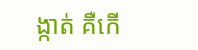ង្កាត់ គឺកើ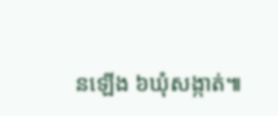នឡើង ៦ឃុំសង្កាត់៕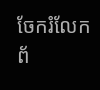ចែករំលែកព័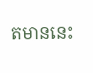តមាននេះ